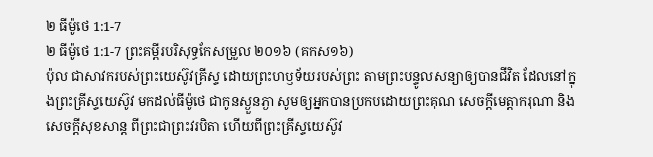២ ធីម៉ូថេ 1:1-7
២ ធីម៉ូថេ 1:1-7 ព្រះគម្ពីរបរិសុទ្ធកែសម្រួល ២០១៦ (គកស១៦)
ប៉ុល ជាសាវករបស់ព្រះយេស៊ូវគ្រីស្ទ ដោយព្រះហឫទ័យរបស់ព្រះ តាមព្រះបន្ទូលសន្យាឲ្យបានជីវិត ដែលនៅក្នុងព្រះគ្រីស្ទយេស៊ូវ មកដល់ធីម៉ូថេ ជាកូនស្ងួនភ្ងា សូមឲ្យអ្នកបានប្រកបដោយព្រះគុណ សេចក្ដីមេត្តាករុណា និងសេចក្ដីសុខសាន្ត ពីព្រះជាព្រះវរបិតា ហើយពីព្រះគ្រីស្ទយេស៊ូវ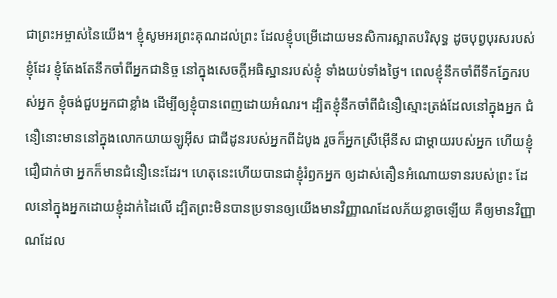ជាព្រះអម្ចាស់នៃយើង។ ខ្ញុំសូមអរព្រះគុណដល់ព្រះ ដែលខ្ញុំបម្រើដោយមនសិការស្អាតបរិសុទ្ធ ដូចបុព្វបុរសរបស់ខ្ញុំដែរ ខ្ញុំតែងតែនឹកចាំពីអ្នកជានិច្ច នៅក្នុងសេចក្ដីអធិស្ឋានរបស់ខ្ញុំ ទាំងយប់ទាំងថ្ងៃ។ ពេលខ្ញុំនឹកចាំពីទឹកភ្នែករបស់អ្នក ខ្ញុំចង់ជួបអ្នកជាខ្លាំង ដើម្បីឲ្យខ្ញុំបានពេញដោយអំណរ។ ដ្បិតខ្ញុំនឹកចាំពីជំនឿស្មោះត្រង់ដែលនៅក្នុងអ្នក ជំនឿនោះមាននៅក្នុងលោកយាយឡូអ៊ីស ជាជីដូនរបស់អ្នកពីដំបូង រួចក៏អ្នកស្រីអ៊ើនីស ជាម្តាយរបស់អ្នក ហើយខ្ញុំជឿជាក់ថា អ្នកក៏មានជំនឿនេះដែរ។ ហេតុនេះហើយបានជាខ្ញុំរំឭកអ្នក ឲ្យដាស់តឿនអំណោយទានរបស់ព្រះ ដែលនៅក្នុងអ្នកដោយខ្ញុំដាក់ដៃលើ ដ្បិតព្រះមិនបានប្រទានឲ្យយើងមានវិញ្ញាណដែលភ័យខ្លាចឡើយ គឺឲ្យមានវិញ្ញាណដែល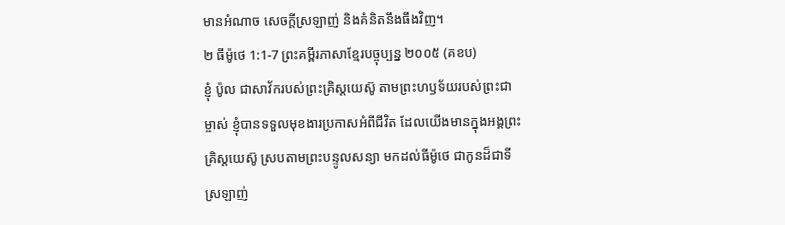មានអំណាច សេចក្ដីស្រឡាញ់ និងគំនិតនឹងធឹងវិញ។
២ ធីម៉ូថេ 1:1-7 ព្រះគម្ពីរភាសាខ្មែរបច្ចុប្បន្ន ២០០៥ (គខប)
ខ្ញុំ ប៉ូល ជាសាវ័ករបស់ព្រះគ្រិស្តយេស៊ូ តាមព្រះហឫទ័យរបស់ព្រះជាម្ចាស់ ខ្ញុំបានទទួលមុខងារប្រកាសអំពីជីវិត ដែលយើងមានក្នុងអង្គព្រះគ្រិស្តយេស៊ូ ស្របតាមព្រះបន្ទូលសន្យា មកដល់ធីម៉ូថេ ជាកូនដ៏ជាទីស្រឡាញ់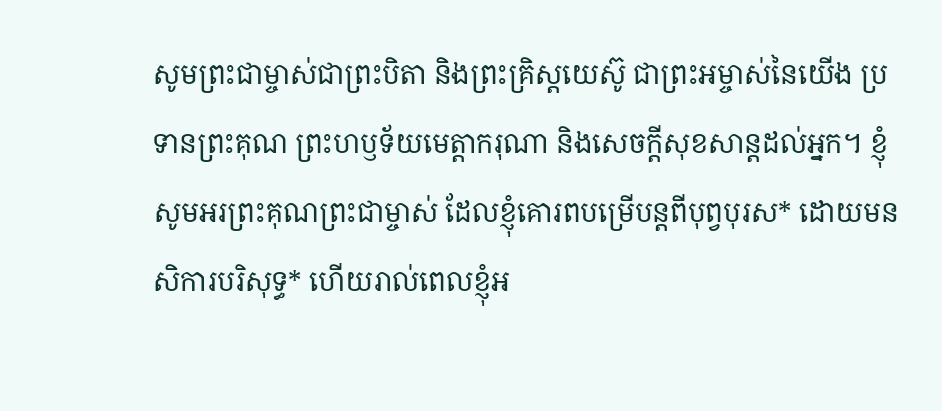សូមព្រះជាម្ចាស់ជាព្រះបិតា និងព្រះគ្រិស្តយេស៊ូ ជាព្រះអម្ចាស់នៃយើង ប្រទានព្រះគុណ ព្រះហឫទ័យមេត្តាករុណា និងសេចក្ដីសុខសាន្តដល់អ្នក។ ខ្ញុំសូមអរព្រះគុណព្រះជាម្ចាស់ ដែលខ្ញុំគោរពបម្រើបន្ដពីបុព្វបុរស* ដោយមនសិការបរិសុទ្ធ* ហើយរាល់ពេលខ្ញុំអ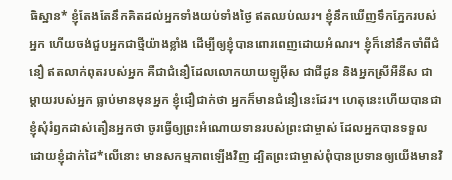ធិស្ឋាន* ខ្ញុំតែងតែនឹកគិតដល់អ្នកទាំងយប់ទាំងថ្ងៃ ឥតឈប់ឈរ។ ខ្ញុំនឹកឃើញទឹកភ្នែករបស់អ្នក ហើយចង់ជួបអ្នកជាថ្មីយ៉ាងខ្លាំង ដើម្បីឲ្យខ្ញុំបានពោរពេញដោយអំណរ។ ខ្ញុំក៏នៅនឹកចាំពីជំនឿ ឥតលាក់ពុតរបស់អ្នក គឺជាជំនឿដែលលោកយាយឡូអ៊ីស ជាជីដូន និងអ្នកស្រីអឺនីស ជាម្ដាយរបស់អ្នក ធ្លាប់មានមុនអ្នក ខ្ញុំជឿជាក់ថា អ្នកក៏មានជំនឿនេះដែរ។ ហេតុនេះហើយបានជាខ្ញុំសុំរំឭកដាស់តឿនអ្នកថា ចូរធ្វើឲ្យព្រះអំណោយទានរបស់ព្រះជាម្ចាស់ ដែលអ្នកបានទទួល ដោយខ្ញុំដាក់ដៃ*លើនោះ មានសកម្មភាពឡើងវិញ ដ្បិតព្រះជាម្ចាស់ពុំបានប្រទានឲ្យយើងមានវិ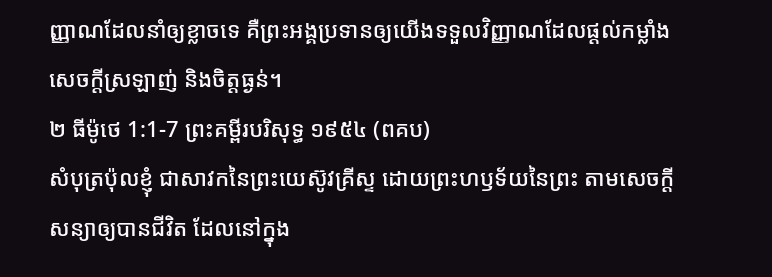ញ្ញាណដែលនាំឲ្យខ្លាចទេ គឺព្រះអង្គប្រទានឲ្យយើងទទួលវិញ្ញាណដែលផ្ដល់កម្លាំង សេចក្ដីស្រឡាញ់ និងចិត្តធ្ងន់។
២ ធីម៉ូថេ 1:1-7 ព្រះគម្ពីរបរិសុទ្ធ ១៩៥៤ (ពគប)
សំបុត្រប៉ុលខ្ញុំ ជាសាវកនៃព្រះយេស៊ូវគ្រីស្ទ ដោយព្រះហឫទ័យនៃព្រះ តាមសេចក្ដីសន្យាឲ្យបានជីវិត ដែលនៅក្នុង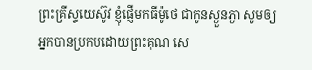ព្រះគ្រីស្ទយេស៊ូវ ខ្ញុំផ្ញើមកធីម៉ូថេ ជាកូនស្ងួនភ្ងា សូមឲ្យអ្នកបានប្រកបដោយព្រះគុណ សេ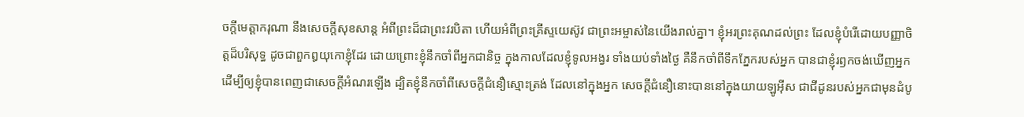ចក្ដីមេត្តាករុណា នឹងសេចក្ដីសុខសាន្ត អំពីព្រះដ៏ជាព្រះវរបិតា ហើយអំពីព្រះគ្រីស្ទយេស៊ូវ ជាព្រះអម្ចាស់នៃយើងរាល់គ្នា។ ខ្ញុំអរព្រះគុណដល់ព្រះ ដែលខ្ញុំបំរើដោយបញ្ញាចិត្តដ៏បរិសុទ្ធ ដូចជាពួកឰយុកោខ្ញុំដែរ ដោយព្រោះខ្ញុំនឹកចាំពីអ្នកជានិច្ច ក្នុងកាលដែលខ្ញុំទូលអង្វរ ទាំងយប់ទាំងថ្ងៃ គឺនឹកចាំពីទឹកភ្នែករបស់អ្នក បានជាខ្ញុំរឭកចង់ឃើញអ្នក ដើម្បីឲ្យខ្ញុំបានពេញជាសេចក្ដីអំណរឡើង ដ្បិតខ្ញុំនឹកចាំពីសេចក្ដីជំនឿស្មោះត្រង់ ដែលនៅក្នុងអ្នក សេចក្ដីជំនឿនោះបាននៅក្នុងយាយឡូអ៊ីស ជាជីដូនរបស់អ្នកជាមុនដំបូ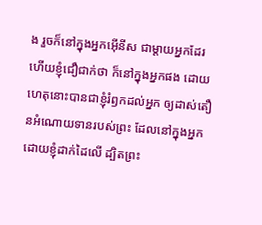ង រួចក៏នៅក្នុងអ្នកអ៊ើនីស ជាម្តាយអ្នកដែរ ហើយខ្ញុំជឿជាក់ថា ក៏នៅក្នុងអ្នកផង ដោយហេតុនោះបានជាខ្ញុំរំឭកដល់អ្នក ឲ្យដាស់តឿនអំណោយទានរបស់ព្រះ ដែលនៅក្នុងអ្នកដោយខ្ញុំដាក់ដៃលើ ដ្បិតព្រះ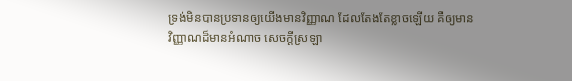ទ្រង់មិនបានប្រទានឲ្យយើងមានវិញ្ញាណ ដែលតែងតែខ្លាចឡើយ គឺឲ្យមានវិញ្ញាណដ៏មានអំណាច សេចក្ដីស្រឡា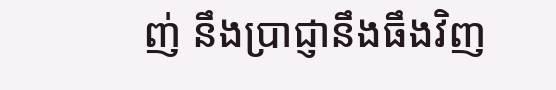ញ់ នឹងប្រាជ្ញានឹងធឹងវិញ